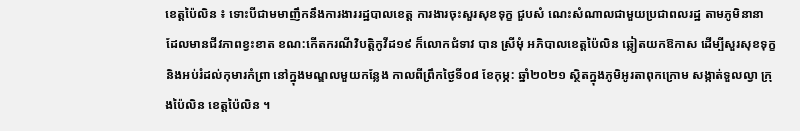ខេត្តប៉ៃលិន ៖ ទោះបីជាមមាញឹកនឹងការងាររដ្ឋបាលខេត្ត ការងារចុះសួរសុខទុក្ខ ជួបសំ ណេះសំណាលជាមួយប្រជាពលរដ្ឋ តាមភូមិនានា ដែលមានជីវភាពខ្វះខាត ខណ:កើតករណីវិបត្តិកូវីដ១៩ ក៏លោកជំទាវ បាន ស្រីមុំ អភិបាលខេត្តប៉ៃលិន ឆ្លៀតយកឱកាស ដើម្បីសួរសុខទុក្ខ និងអប់រំដល់កុមារកំព្រា នៅក្នុងមណ្ឌលមួយកន្លែង កាលពីព្រឹកថ្ងៃទី០៨ ខែកុម្ភ: ឆ្នាំ២០២១ ស្ថិតក្នុងភូមិអូរតាពុកក្រោម សង្កាត់ទួលល្វា ក្រុងប៉ៃលិន ខេត្តប៉ៃលិន ។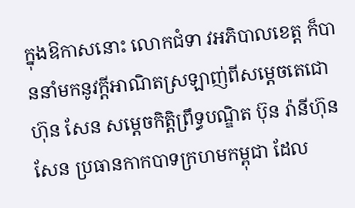ក្នុងឱកាសនោះ លោកជំទា វអភិបាលខេត្ត ក៏បាននាំមកនូវក្តីអាណិតស្រឡាញ់ពីសម្តេចតេជោ ហ៊ុន សែន សម្តេចកិត្តិព្រឹទ្ធបណ្ឌិត ប៊ុន រ៉ានីហ៊ុនសែន ប្រធានកាកបាទក្រហមកម្ពុជា ដែល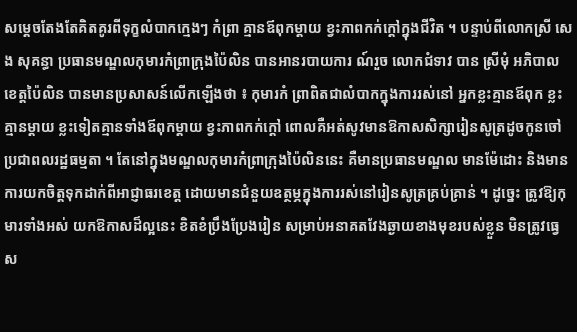សម្តេចតែងតែគិតគូរពីទុក្ខលំបាកក្មេងៗ កំព្រា គ្មានឪពុកម្តាយ ខ្វះភាពកក់ក្តៅក្នុងជីវិត ។ បន្ទាប់ពីលោកស្រី សេង សុគន្ធា ប្រធានមណ្ឌលកុមារកំព្រាក្រុងប៉ៃលិន បានអានរបាយការ ណ៍រួច លោកជំទាវ បាន ស្រីមុំ អភិបាលខេត្តប៉ៃលិន បានមានប្រសាសន៍លើកឡើងថា ៖ កុមារកំ ព្រាពិតជាលំបាកក្នុងការរស់នៅ អ្នកខ្លះគ្មានឪពុក ខ្លះគ្មានម្តាយ ខ្លះទៀតគ្មានទាំងឪពុកម្តាយ ខ្វះភាពកក់ក្តៅ ពោលគឺអត់សូវមានឱកាសសិក្សារៀនសូត្រដូចកូនចៅប្រជាពលរដ្ឋធម្មតា ។ តែនៅក្នុងមណ្ឌលកុមារកំពា្រក្រុងប៉ៃលិននេះ គឺមានប្រធានមណ្ឌល មានម៉ែដោះ និងមានការយកចិត្តទុកដាក់ពីអាជ្ញាធរខេត្ត ដោយមានជំនួយឧត្ថម្ភក្នុងការរស់នៅរៀនសូត្រគ្រប់គ្រាន់ ។ ដូច្នេះ ត្រូវឱ្យកុមារទាំងអស់ យកឱកាសដ៏ល្អនេះ ខិតខំប្រឹងប្រែងរៀន សម្រាប់អនាគតវែងឆ្ងាយខាងមុខរបស់ខ្លួន មិនត្រូវធ្វេស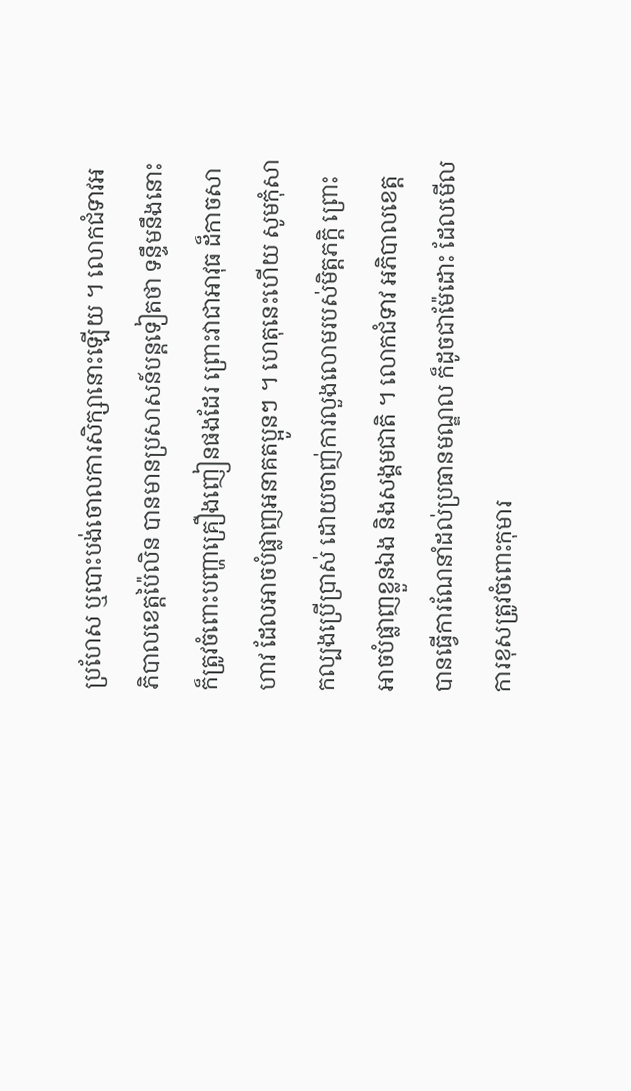ប្រហែស ឬបោះបង់ចោលការសិក្សានោះឡើយ ។ លោកជំទាវអភិបាលខេត្តប៉ៃលិន បានមានប្រសាសន៍បន្តទៀតថា ទន្ទឹមនឹងនោះ ក៏ត្រូវចំពោះបញ្ហាគ្រឿងញៀនផងដែរ ព្រោះវាជាអាវុធ ដ៏កាចសាហាវ ដែលអាចបំផ្លាញអនាគតប្អូនៗ ។ ហេតុនេះហើយ សូមកុំសាកល្បងប្រើប្រាស់ ដោយចាញ់ការលួងលោមរបស់មិត្តភក្តិ ព្រោះអាចបំផ្លាញខ្លួនឯង និងសង្គមជាតិ ។ លោកជំទាវ អភិបាលខេត្ត បានធ្វើការណែនាំដល់ប្រធានមណ្ឌល ក៏ដូចជាម៉ែដោះ ដែលមើលការខុសត្រូវចំពោះកុមារ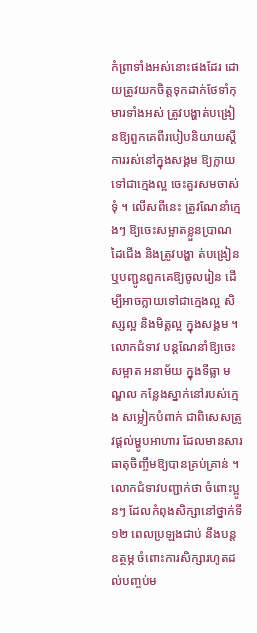កំព្រាទាំងអស់នោះផងដែរ ដោយត្រូវយកចិត្តទុកដាក់ថែទាំកុមារទាំងអស់ ត្រូវបង្ហាត់បង្រៀនឱ្យពួកគេពីរបៀបនិយាយស្តី ការរស់នៅក្នុងសង្គម ឱ្យក្លាយទៅជាក្មេងល្អ ចេះគួរសមចាស់ទុំ ។ លើសពីនេះ ត្រូវណែនាំក្មេងៗ ឱ្យចេះសម្អាតខ្លួនប្រាណ ដៃជើង និងត្រូវបង្ហា ត់បង្រៀន ឬបញ្ជូនពួកគេឱ្យចូលរៀន ដើម្បីអាចក្លាយទៅជាក្មេងល្អ សិស្សល្អ និងមិត្តល្អ ក្នុងសង្គម ។ លោកជំទាវ បន្តណែនាំឱ្យចេះសម្អាត អនាម័យ ក្នុងទីធ្លា មណ្ឌល កន្លែងស្នាក់នៅរបស់ក្មេង សម្លៀកបំពាក់ ជាពិសេសត្រូវផ្តល់ម្ហូបអាហារ ដែលមានសារធាតុចិញ្ចឹមឱ្យបានគ្រប់គ្រាន់ ។ លោកជំទាវបញ្ជាក់ថា ចំពោះប្អូនៗ ដែលកំពុងសិក្សានៅថ្នាក់ទី១២ ពេលប្រឡងជាប់ នឹងបន្តឧត្ថម្ភ ចំពោះការសិក្សារហូតដល់បញ្ចប់ម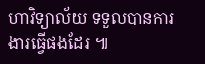ហាវិទ្យាល័យ ទទួលបានការងារធ្វើផងដែរ ៕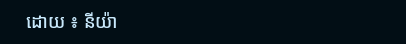ដោយ ៖ នីយ៉ា